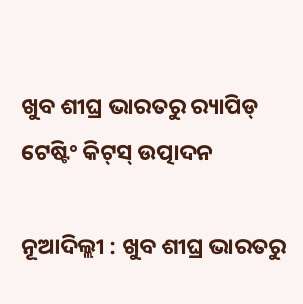ଖୁବ ଶୀଘ୍ର ଭାରତରୁ ର‍୍ୟାପିଡ୍‍ ଟେଷ୍ଟିଂ କିଟ୍‍ସ୍‍ ଉତ୍ପାଦନ

ନୂଆଦିଲ୍ଲୀ : ଖୁବ ଶୀଘ୍ର ଭାରତରୁ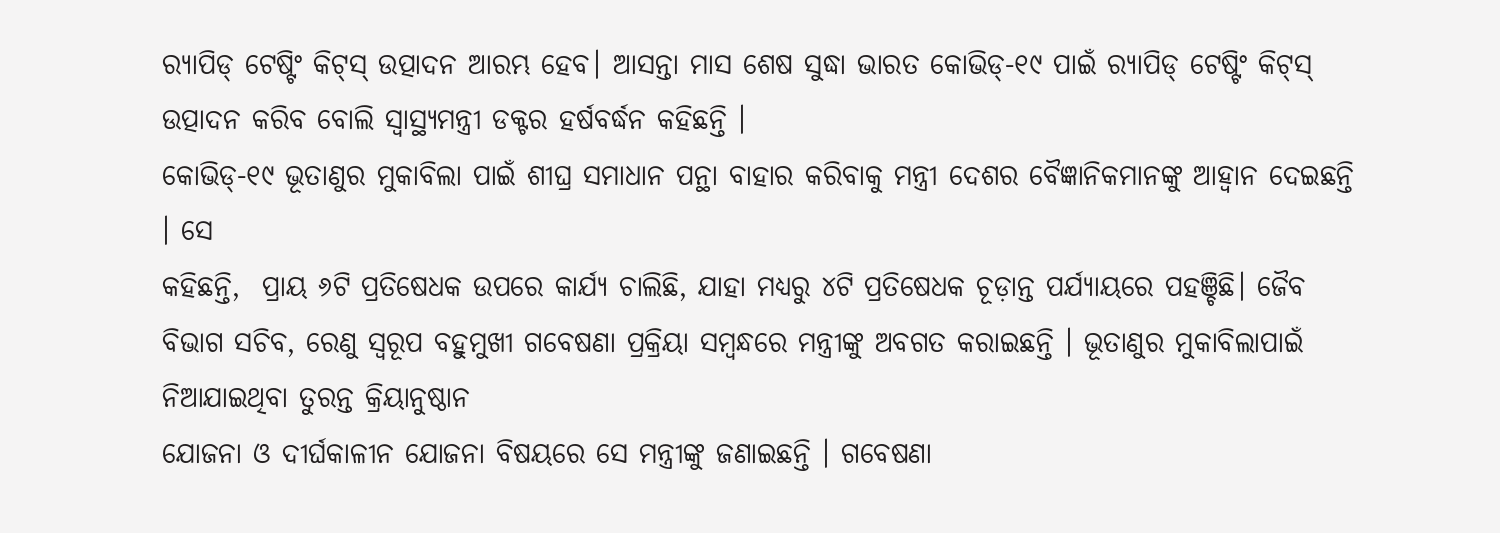ର‍୍ୟାପିଡ୍‍ ଟେଷ୍ଟିଂ କିଟ୍‍ସ୍‍ ଉତ୍ପାଦନ ଆରମ୍ଭ ହେବ। ଆସନ୍ତା ମାସ ଶେଷ ସୁଦ୍ଧା ଭାରତ କୋଭିଡ୍‍-୧୯ ପାଇଁ ର‍୍ୟାପିଡ୍‍ ଟେଷ୍ଟିଂ କିଟ୍‍ସ୍‍ ଉତ୍ପାଦନ କରିବ ବୋଲି ସ୍ୱାସ୍ଥ୍ୟମନ୍ତ୍ରୀ ଡକ୍ଟର ହର୍ଷବର୍ଦ୍ଧନ କହିଛନ୍ତି ।
କୋଭିଡ୍‍-୧୯ ଭୂତାଣୁର ମୁକାବିଲା ପାଇଁ ଶୀଘ୍ର ସମାଧାନ ପନ୍ଥା ବାହାର କରିବାକୁ ମନ୍ତ୍ରୀ ଦେଶର ବୈଜ୍ଞାନିକମାନଙ୍କୁ ଆହ୍ୱାନ ଦେଇଛନ୍ତି । ସେ
କହିଛନ୍ତି,  ପ୍ରାୟ ୬ଟି ପ୍ରତିଷେଧକ ଉପରେ କାର୍ଯ୍ୟ ଚାଲିଛି, ଯାହା ମଧ୍ୟରୁ ୪ଟି ପ୍ରତିଷେଧକ ଚୂଡ଼ାନ୍ତ ପର୍ଯ୍ୟାୟରେ ପହଞ୍ଚିଛି। ଜୈବ ବିଭାଗ ସଚିବ, ରେଣୁ ସ୍ୱରୂପ ବହୁମୁଖୀ ଗବେଷଣା ପ୍ରକ୍ରିୟା ସମ୍ବନ୍ଧରେ ମନ୍ତ୍ରୀଙ୍କୁ ଅବଗତ କରାଇଛନ୍ତି । ଭୂତାଣୁର ମୁକାବିଲାପାଇଁ ନିଆଯାଇଥିବା ତୁରନ୍ତ କ୍ରିୟାନୁଷ୍ଠାନ
ଯୋଜନା ଓ ଦୀର୍ଘକାଳୀନ ଯୋଜନା ବିଷୟରେ ସେ ମନ୍ତ୍ରୀଙ୍କୁ ଜଣାଇଛନ୍ତି । ଗବେଷଣା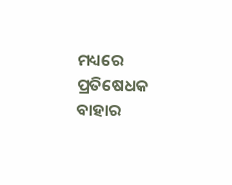ମଧ୍ୟରେ ପ୍ରତିଷେଧକ ବାହାର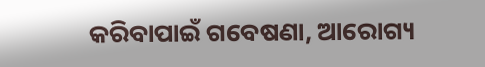କରିବାପାଇଁ ଗବେଷଣା, ଆରୋଗ୍ୟ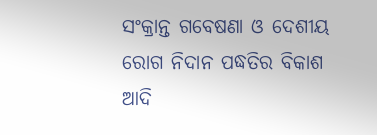ସଂକ୍ରାନ୍ତ ଗବେଷଣା ଓ ଦେଶୀୟ ରୋଗ ନିଦାନ ପଦ୍ଧତିର ବିକାଶ ଆଦି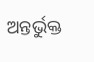ଅନ୍ତର୍ଭୁକ୍ତ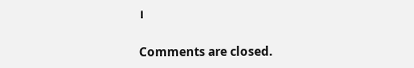।

Comments are closed.